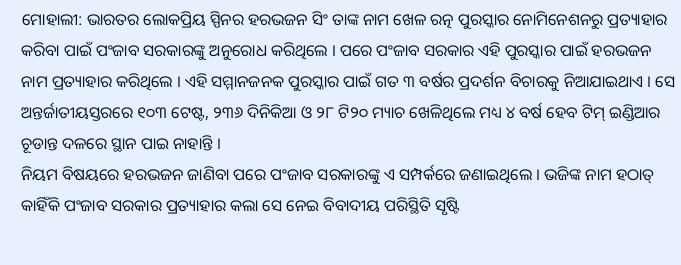ମୋହାଲୀ: ଭାରତର ଲୋକପ୍ରିୟ ସ୍ପିନର ହରଭଜନ ସିଂ ତାଙ୍କ ନାମ ଖେଳ ରତ୍ନ ପୁରସ୍କାର ନୋମିନେଶନରୁ ପ୍ରତ୍ୟାହାର କରିବା ପାଇଁ ପଂଜାବ ସରକାରଙ୍କୁ ଅନୁରୋଧ କରିଥିଲେ । ପରେ ପଂଜାବ ସରକାର ଏହି ପୁରସ୍କାର ପାଇଁ ହରଭଜନ ନାମ ପ୍ରତ୍ୟାହାର କରିଥିଲେ । ଏହି ସମ୍ମାନଜନକ ପୁରସ୍କାର ପାଇଁ ଗତ ୩ ବର୍ଷର ପ୍ରଦର୍ଶନ ବିଚାରକୁ ନିଆଯାଇଥାଏ । ସେ ଅନ୍ତର୍ଜାତୀୟସ୍ତରରେ ୧୦୩ ଟେଷ୍ଟ, ୨୩୬ ଦିନିକିଆ ଓ ୨୮ ଟି୨୦ ମ୍ୟାଚ ଖେଳିଥିଲେ ମଧ୍ୟ ୪ ବର୍ଷ ହେବ ଟିମ୍ ଇଣ୍ଡିଆର ଚୂଡାନ୍ତ ଦଳରେ ସ୍ଥାନ ପାଇ ନାହାନ୍ତି ।
ନିୟମ ବିଷୟରେ ହରଭଜନ ଜାଣିବା ପରେ ପଂଜାବ ସରକାରଙ୍କୁ ଏ ସମ୍ପର୍କରେ ଜଣାଇଥିଲେ । ଭଜିଙ୍କ ନାମ ହଠାତ୍ କାହିଁକି ପଂଜାବ ସରକାର ପ୍ରତ୍ୟାହାର କଲା ସେ ନେଇ ବିବାଦୀୟ ପରିସ୍ଥିତି ସୃଷ୍ଟି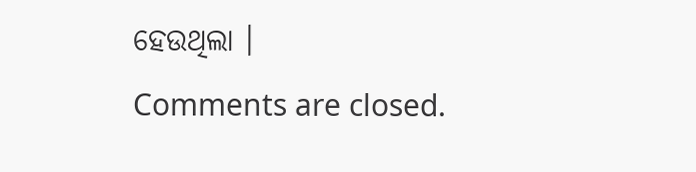ହେଉଥିଲା ।
Comments are closed.